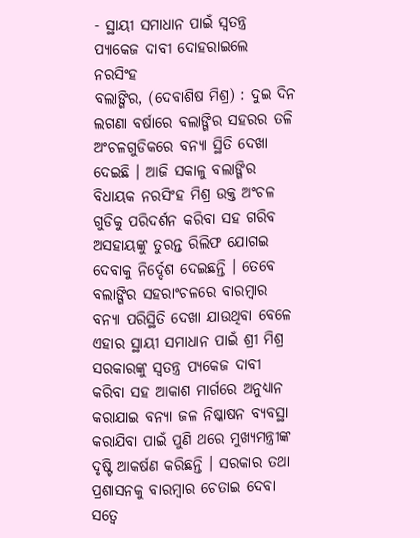- ସ୍ଥାୟୀ ସମାଧାନ ପାଇଁ ସ୍ୱତନ୍ତ୍ର ପ୍ୟାକେଜ ଦାବୀ ଦୋହରାଇଲେ ନରସିଂହ
ବଲାଙ୍ଗିର, (ଦେବାଶିଷ ମିଶ୍ର) : ଦୁଇ ଦିନ ଲଗଣା ବର୍ଷାରେ ବଲାଙ୍ଗିର ସହରର ତଳି ଅଂଚଳଗୁଡିକରେ ବନ୍ୟା ସ୍ଥିତି ଦେଖା ଦେଇଛି । ଆଜି ସକାଳୁ ବଲାଙ୍ଗିର ବିଧାୟକ ନରସିଂହ ମିଶ୍ର ଉକ୍ତ ଅଂଚଳ ଗୁଡିକୁ ପରିଦର୍ଶନ କରିବା ସହ ଗରିବ ଅସହାୟଙ୍କୁ ତୁରନ୍ତ ରିଲିଫ ଯୋଗଇ ଦେବାକୁ ନିର୍ଦ୍ଦେଶ ଦେଇଛନ୍ତି । ତେବେ ବଲାଙ୍ଗିର ସହରାଂଚଳରେ ବାରମ୍ବାର ବନ୍ୟା ପରିସ୍ଥିତି ଦେଖା ଯାଉଥିବା ବେଳେ ଏହାର ସ୍ଥାୟୀ ସମାଧାନ ପାଇଁ ଶ୍ରୀ ମିଶ୍ର ସରକାରଙ୍କୁ ସ୍ୱତନ୍ତ୍ର ପ୍ୟକେଜ ଦାବୀ କରିବା ସହ ଆକାଶ ମାର୍ଗରେ ଅନୁଧ୍ୟାନ କରାଯାଇ ବନ୍ୟା ଜଳ ନିଷ୍କାଷନ ବ୍ୟବସ୍ଥା କରାଯିବା ପାଇଁ ପୁଣି ଥରେ ମୁଖ୍ୟମନ୍ତ୍ରୀଙ୍କ ଦୃଷ୍ଟି ଆକର୍ଷଣ କରିଛନ୍ତି । ସରକାର ତଥା ପ୍ରଶାସନକୁ ବାରମ୍ବାର ଚେତାଇ ଦେବା ସତ୍ୱେ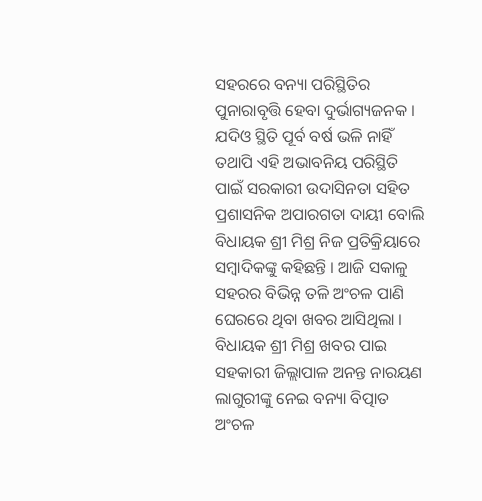ସହରରେ ବନ୍ୟା ପରିସ୍ଥିତିର ପୁନାରାବୃତ୍ତି ହେବା ଦୁର୍ଭାଗ୍ୟଜନକ । ଯଦିଓ ସ୍ଥିତି ପୂର୍ବ ବର୍ଷ ଭଳି ନାହିଁ ତଥାପି ଏହି ଅଭାବନିୟ ପରିସ୍ଥିତି ପାଇଁ ସରକାରୀ ଉଦାସିନତା ସହିତ ପ୍ରଶାସନିକ ଅପାରଗତା ଦାୟୀ ବୋଲି ବିଧାୟକ ଶ୍ରୀ ମିଶ୍ର ନିଜ ପ୍ରତିକ୍ରିୟାରେ ସମ୍ବାଦିକଙ୍କୁ କହିଛନ୍ତି । ଆଜି ସକାଳୁ ସହରର ବିଭିନ୍ନ ତଳି ଅଂଚଳ ପାଣି ଘେରରେ ଥିବା ଖବର ଆସିଥିଲା । ବିଧାୟକ ଶ୍ରୀ ମିଶ୍ର ଖବର ପାଇ ସହକାରୀ ଜିଲ୍ଲାପାଳ ଅନନ୍ତ ନାରୟଣ ଲାଗୁରୀଙ୍କୁ ନେଇ ବନ୍ୟା ବିତ୍ପାତ ଅଂଚଳ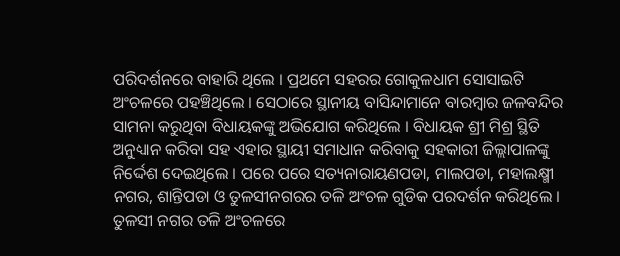ପରିଦର୍ଶନରେ ବାହାରି ଥିଲେ । ପ୍ରଥମେ ସହରର ଗୋକୁଳଧାମ ସୋସାଇଟି ଅଂଚଳରେ ପହଞ୍ଚିଥିଲେ । ସେଠାରେ ସ୍ଥାନୀୟ ବାସିନ୍ଦାମାନେ ବାରମ୍ବାର ଜଳବନ୍ଦିର ସାମନା କରୁଥିବା ବିଧାୟକଙ୍କୁ ଅଭିଯୋଗ କରିଥିଲେ । ବିଧାୟକ ଶ୍ରୀ ମିଶ୍ର ସ୍ଥିତି ଅନୁଧ୍ୟାନ କରିବା ସହ ଏହାର ସ୍ଥାୟୀ ସମାଧାନ କରିବାକୁ ସହକାରୀ ଜିଲ୍ଲାପାଳଙ୍କୁ ନିର୍ଦ୍ଦେଶ ଦେଇଥିଲେ । ପରେ ପରେ ସତ୍ୟନାରାୟଣପଡା, ମାଲପଡା, ମହାଲକ୍ଷ୍ମୀ ନଗର, ଶାନ୍ତିପଡା ଓ ତୁଳସୀନଗରର ତଳି ଅଂଚଳ ଗୁଡିକ ପରଦର୍ଶନ କରିଥିଲେ । ତୁଳସୀ ନଗର ତଳି ଅଂଚଳରେ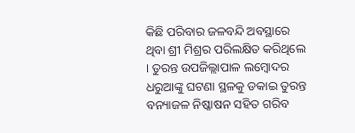କିଛି ପରିବାର ଜଳବନ୍ଦି ଅବସ୍ଥାରେ ଥିବା ଶ୍ରୀ ମିଶ୍ରର ପରିଲକ୍ଷିତ କରିଥିଲେ । ତୁରନ୍ତ ଉପଜିଲ୍ଲାପାଳ ଲମ୍ବୋଦର ଧରୁଆଙ୍କୁ ଘଟଣା ସ୍ଥଳକୁ ଡକାଇ ତୁରନ୍ତ ବନ୍ୟାଜଳ ନିଷ୍କାଷନ ସହିତ ଗରିବ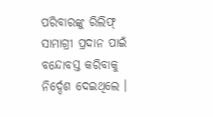ପରିବାରଙ୍କୁ ରିଲିଫ୍ ସାମାଗ୍ରୀ ପ୍ରଦାନ ପାଇଁ ବନ୍ଦୋବସ୍ତ କରିବାକୁ ନିର୍ଦ୍ଦେଶ ଦେଇଥିଲେ ।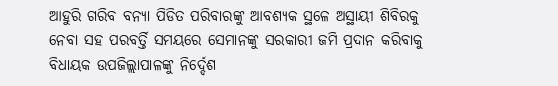ଆହୁରି ଗରିବ ବନ୍ୟା ପିଡିତ ପରିବାରଙ୍କୁ ଆବଶ୍ୟକ ସ୍ଥଳେ ଅସ୍ଥାୟୀ ଶିବିରକୁ ନେବା ସହ ପରବର୍ତ୍ତି ସମୟରେ ସେମାନଙ୍କୁ ସରକାରୀ ଜମି ପ୍ରଦାନ କରିବାକୁ ବିଧାୟକ ଉପଜିଲ୍ଲାପାଳଙ୍କୁ ନିର୍ଦ୍ଦେଶ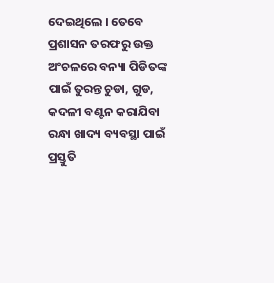ଦେଇଥିଲେ । ତେବେ ପ୍ରଶାସନ ତରଫରୁ ଉକ୍ତ ଅଂଚଳରେ ବନ୍ୟା ପିଡିତଙ୍କ ପାଇଁ ତୁରନ୍ତ ଚୁଡା, ଗୁଡ, କଦଳୀ ବଣ୍ଟନ କରାଯିବା ରନ୍ଧା ଖାଦ୍ୟ ବ୍ୟବସ୍ଥା ପାଇଁ ପ୍ରସ୍ତୁତି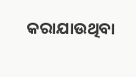କରାଯାଉଥିବା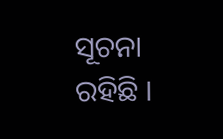ସୂଚନା ରହିଛି ।